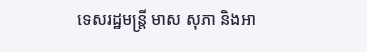ទេសរដ្ឋមន្ត្រី មាស សុភា និងអា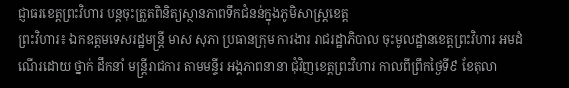ជ្ញាធរខេត្តព្រះវិហារ បន្តចុះត្រួតពិនិត្យស្ថានភាពទឹកជំនន់ក្នុងភូមិសាស្ត្រខេត្ត
ព្រះវិហារ៖ ឯកឧត្តមទេសរដ្ឋមន្ត្រី មាស សុភា ប្រធានក្រុម ការងារ រាជរដ្ឋាភិបាល ចុះមូលដ្ឋានខេត្តព្រះវិហារ អមដំណើរដោយ ថ្នាក់ ដឹកនាំ មន្ត្រីរាជការ តាមមន្ទីរ អង្គភាពនានា ជុំវិញខេត្តព្រះវិហារ កាលពីព្រឹកថ្ងៃទី៩ ខែតុលា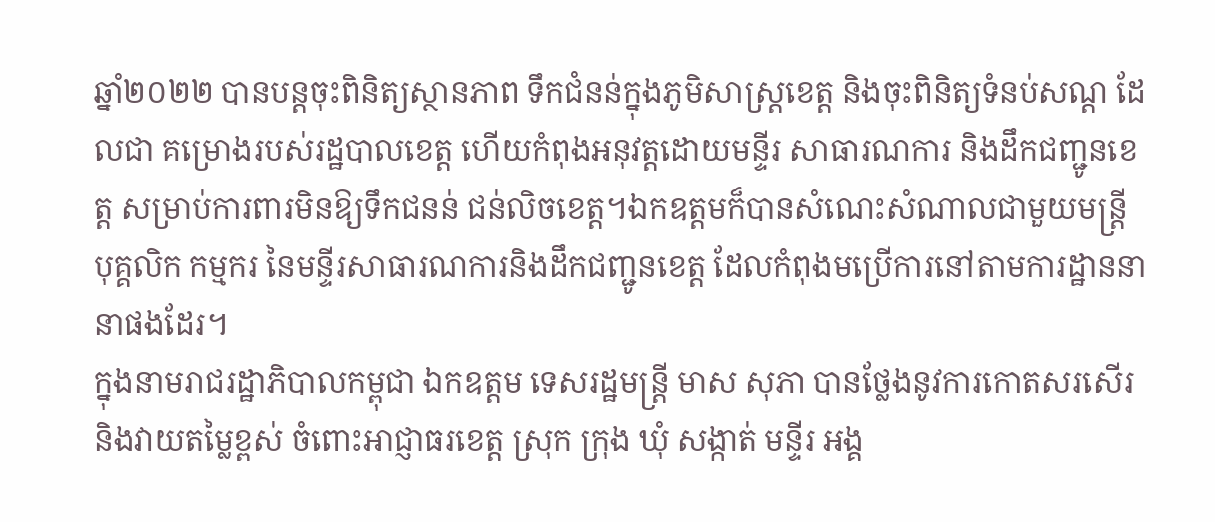ឆ្នាំ២០២២ បានបន្តចុះពិនិត្យស្ថានភាព ទឹកជំនន់ក្នុងភូមិសាស្ត្រខេត្ត និងចុះពិនិត្យទំនប់សណ្ត ដែលជា គម្រោងរបស់រដ្ឋបាលខេត្ត ហើយកំពុងអនុវត្តដោយមន្ទីរ សាធារណការ និងដឹកជញ្ជូនខេត្ត សម្រាប់ការពារមិនឱ្យទឹកជនន់ ជន់លិចខេត្ត។ឯកឧត្តមក៏បានសំណេះសំណាលជាមួយមន្ត្រី បុគ្គលិក កម្មករ នៃមន្ទីរសាធារណការនិងដឹកជញ្ជូនខេត្ត ដែលកំពុងមប្រើការនៅតាមការដ្ឋាននានាផងដែរ។
ក្នុងនាមរាជរដ្ឋាភិបាលកម្ពុជា ឯកឧត្តម ទេសរដ្ឋមន្ត្រី មាស សុភា បានថ្លែងនូវការកោតសរសើរ និងវាយតម្លៃខ្ពស់ ចំពោះអាជ្ញាធរខេត្ត ស្រុក ក្រុង ឃុំ សង្កាត់ មន្ទីរ អង្គ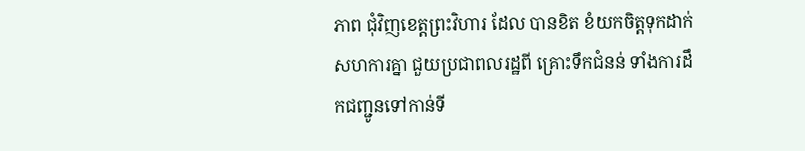ភាព ជុំវិញខេត្តព្រះវិហារ ដែល បានខិត ខំយកចិត្តទុកដាក់សហការគ្នា ជួយប្រជាពលរដ្ឋពី គ្រោះទឹកជំនន់ ទាំងការដឹកជញ្ជូនទៅកាន់ទី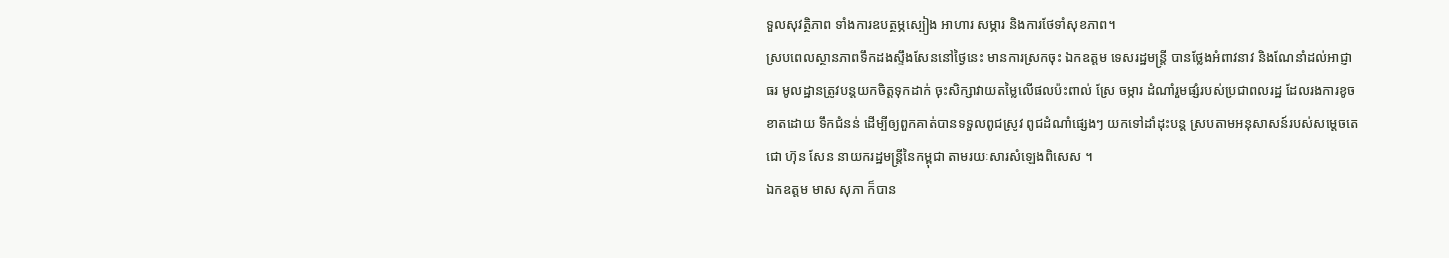ទួលសុវត្ថិភាព ទាំងការឧបត្ថម្ភស្បៀង អាហារ សម្ភារ និងការថែទាំសុខភាព។
ស្របពេលស្ថានភាពទឹកដងស្ទឹងសែននៅថ្ងៃនេះ មានការស្រកចុះ ឯកឧត្តម ទេសរដ្ឋមន្ត្រី បានថ្លែងអំពាវនាវ និងណែនាំដល់អាជ្ញាធរ មូលដ្ឋានត្រូវបន្តយកចិត្តទុកដាក់ ចុះសិក្សាវាយតម្លៃលើផលប៉ះពាល់ ស្រែ ចម្ការ ដំណាំរួមផ្សំរបស់ប្រជាពលរដ្ឋ ដែលរងការខូចខាតដោយ ទឹកជំនន់ ដើម្បីឲ្យពួកគាត់បានទទួលពូជស្រូវ ពូជដំណាំផ្សេងៗ យកទៅដាំដុះបន្ត ស្របតាមអនុសាសន៍របស់សម្តេចតេជោ ហ៊ុន សែន នាយករដ្ឋមន្ត្រីនៃកម្ពុជា តាមរយៈសារសំឡេងពិសេស ។
ឯកឧត្តម មាស សុភា ក៏បាន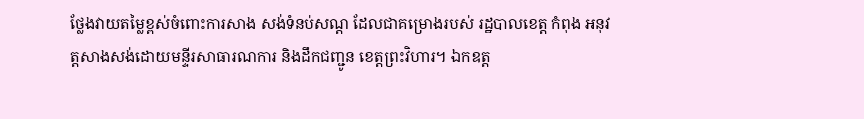ថ្លែងវាយតម្លៃខ្ពស់ចំពោះការសាង សង់ទំនប់សណ្ត ដែលជាគម្រោងរបស់ រដ្ឋបាលខេត្ត កំពុង អនុវត្តសាងសង់ដោយមន្ទីរសាធារណការ និងដឹកជញ្ជូន ខេត្តព្រះវិហារ។ ឯកឧត្ត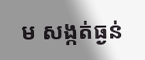ម សង្កត់ធ្ងន់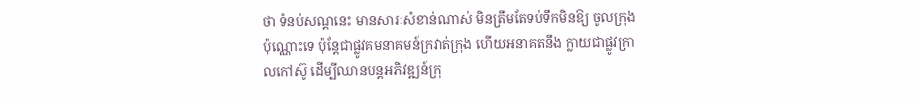ថា ទំនប់សណ្តនេះ មានសារៈសំខាន់ណាស់ មិនត្រឹមតែទប់ទឹកមិនឱ្យ ចូលក្រុង ប៉ុណ្ណោះទេ ប៉ុន្តែជាផ្លូវគមនាគមន៍ក្រវាត់ក្រុង ហើយអនាគតនឹង ក្លាយជាផ្លូវក្រាលកៅស៊ូ ដើម្បីឈានបន្តអភិវឌ្ឍន៍ក្រុ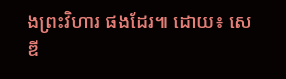ងព្រះវិហារ ផងដែរ៕ ដោយ៖ សេឌី